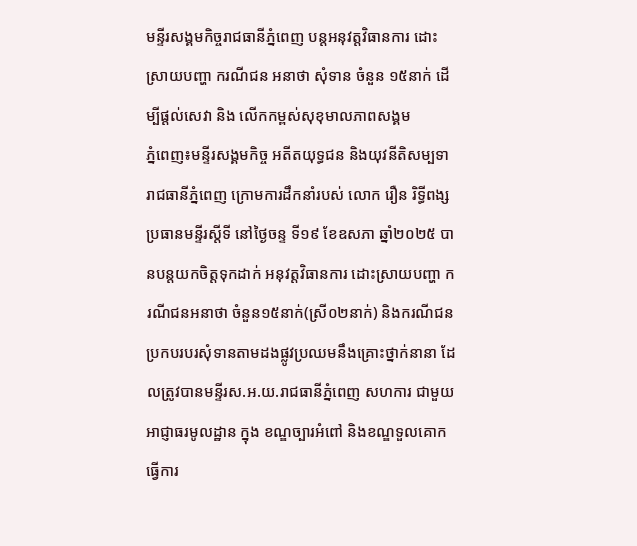មន្ទីរសង្គមកិច្ចរាជធានីភ្នំពេញ បន្តអនុវត្តវិធានការ ដោះស្រាយបញ្ហា ករណីជន អនាថា សុំទាន ចំនួន ១៥នាក់ ដើម្បីផ្តល់សេវា និង លើកកម្ពស់សុខុមាលភាពសង្គម
ភ្នំពេញ៖មន្ទីរសង្គមកិច្ច អតីតយុទ្ធជន និងយុវនីតិសម្បទារាជធានីភ្នំពេញ ក្រោមការដឹកនាំរបស់ លោក រឿន រិទ្ធីពង្ស ប្រធានមន្ទីរស្តីទី នៅថ្ងៃចន្ទ ទី១៩ ខែឧសភា ឆ្នាំ២០២៥ បានបន្តយកចិត្តទុកដាក់ អនុវត្តវិធានការ ដោះស្រាយបញ្ហា ករណីជនអនាថា ចំនួន១៥នាក់(ស្រី០២នាក់) និងករណីជនប្រកបរបរសុំទានតាមដងផ្លូវប្រឈមនឹងគ្រោះថ្នាក់នានា ដែលត្រូវបានមន្ទីរស.អ.យ.រាជធានីភ្នំពេញ សហការ ជាមួយអាជ្ញាធរមូលដ្ឋាន ក្នុង ខណ្ឌច្បារអំពៅ និងខណ្ឌទួលគោក ធ្វើការ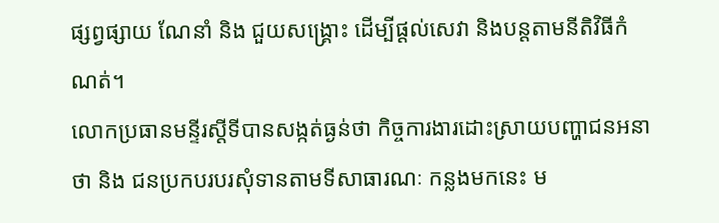ផ្សព្វផ្សាយ ណែនាំ និង ជួយសង្គ្រោះ ដើម្បីផ្តល់សេវា និងបន្តតាមនីតិវិធីកំណត់។
លោកប្រធានមន្ទីរស្តីទីបានសង្កត់ធ្ងន់ថា កិច្ចការងារដោះស្រាយបញ្ហាជនអនាថា និង ជនប្រកបរបរសុំទានតាមទីសាធារណៈ កន្លងមកនេះ ម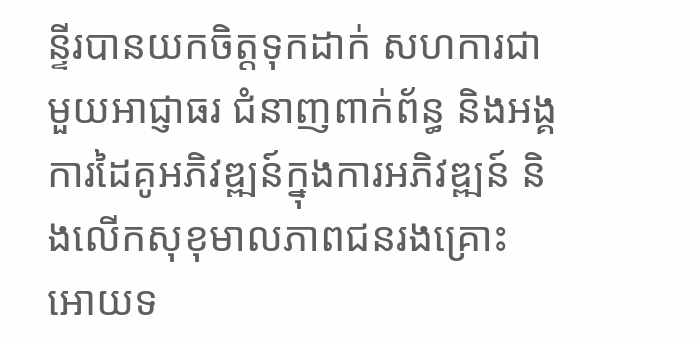ន្ទីរបានយកចិត្តទុកដាក់ សហការជាមួយអាជ្ញាធរ ជំនាញពាក់ព័ន្ធ និងអង្គការដៃគូអភិវឌ្ឍន៍ក្នុងការអភិវឌ្ឍន៍ និងលើកសុខុមាលភាពជនរងគ្រោះ អោយទ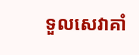ទួលសេវាគាំ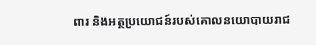ពារ និងអត្ថប្រយោជន៍របស់គោលនយោបាយរាជ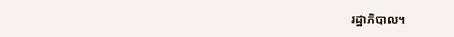រដ្ឋាភិបាល។